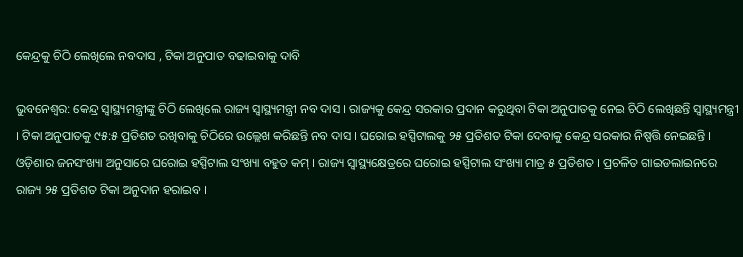କେନ୍ଦ୍ରକୁ ଚିଠି ଲେଖିଲେ ନବଦାସ , ଟିକା ଅନୁପାତ ବଢାଇବାକୁ ଦାବି

ଭୁବନେଶ୍ୱର: କେନ୍ଦ୍ର ସ୍ୱାସ୍ଥ୍ୟମନ୍ତ୍ରୀଙ୍କୁ ଚିଠି ଲେଖିଲେ ରାଜ୍ୟ ସ୍ୱାସ୍ଥ୍ୟମନ୍ତ୍ରୀ ନବ ଦାସ । ରାଜ୍ୟକୁ କେନ୍ଦ୍ର ସରକାର ପ୍ରଦାନ କରୁଥିବା ଟିକା ଅନୁପାତକୁ ନେଇ ଚିଠି ଲେଖିଛନ୍ତି ସ୍ୱାସ୍ଥ୍ୟମନ୍ତ୍ରୀ  । ଟିକା ଅନୁପାତକୁ ୯୫:୫ ପ୍ରତିଶତ ରଖିବାକୁ ଚିଠିରେ ଉଲ୍ଲେଖ କରିଛନ୍ତି ନବ ଦାସ । ଘରୋଇ ହସ୍ପିଟାଲକୁ ୨୫ ପ୍ରତିଶତ ଟିକା ଦେବାକୁ କେନ୍ଦ୍ର ସରକାର ନିଷ୍ପତ୍ତି ନେଇଛନ୍ତି । ଓଡ଼ିଶାର ଜନସଂଖ୍ୟା ଅନୁସାରେ ଘରୋଇ ହସ୍ପିଟାଲ ସଂଖ୍ୟା ବହୁତ କମ୍ । ରାଜ୍ୟ ସ୍ୱାସ୍ଥ୍ୟକ୍ଷେତ୍ରରେ ଘରୋଇ ହସ୍ପିଟାଲ ସଂଖ୍ୟା ମାତ୍ର ୫ ପ୍ରତିଶତ । ପ୍ରଚଳିତ ଗାଇଡଲାଇନରେ ରାଜ୍ୟ ୨୫ ପ୍ରତିଶତ ଟିକା ଅନୁଦାନ ହରାଇବ ।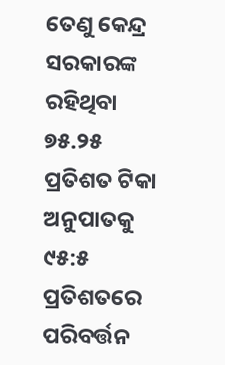ତେଣୁ କେନ୍ଦ୍ର ସରକାରଙ୍କ ରହିଥିବା  ୭୫.୨୫ ପ୍ରତିଶତ ଟିକା ଅନୁପାତକୁ ୯୫:୫ ପ୍ରତିଶତରେ ପରିବର୍ତ୍ତନ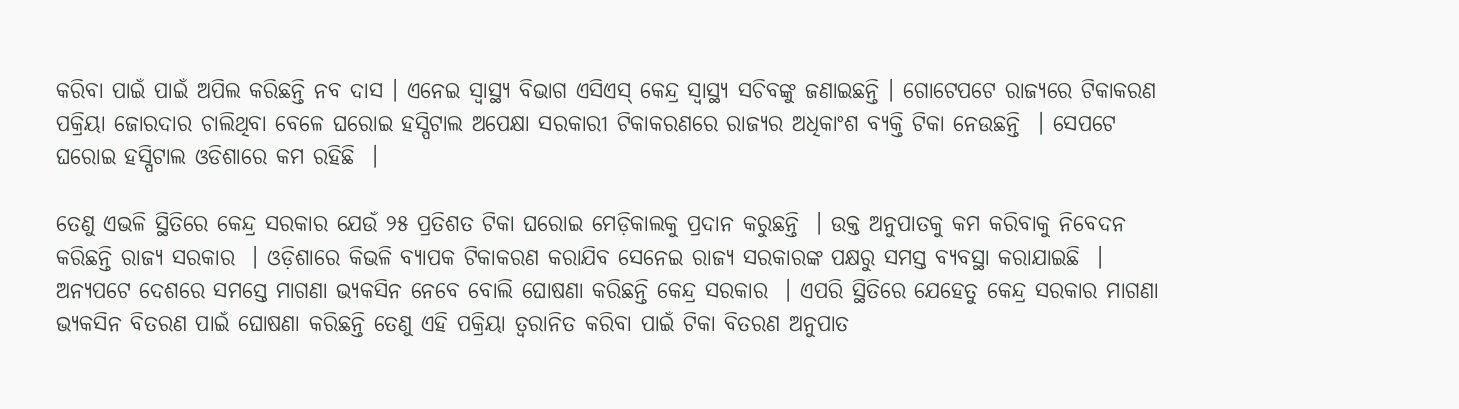କରିବା ପାଇଁ ପାଇଁ ଅପିଲ କରିଛନ୍ତି ନବ ଦାସ । ଏନେଇ ସ୍ୱାସ୍ଥ୍ୟ ବିଭାଗ ଏସିଏସ୍ କେନ୍ଦ୍ର ସ୍ୱାସ୍ଥ୍ୟ ସଚିବଙ୍କୁ ଜଣାଇଛନ୍ତି । ଗୋଟେପଟେ ରାଜ୍ୟରେ ଟିକାକରଣ ପକ୍ରିୟା ଜୋରଦାର ଚାଲିଥିବା ବେଳେ ଘରୋଇ ହସ୍ପିଟାଲ ଅପେକ୍ଷା ସରକାରୀ ଟିକାକରଣରେ ରାଜ୍ୟର ଅଧିକାଂଶ ବ୍ୟକ୍ତି ଟିକା ନେଉଛନ୍ତି  । ସେପଟେ ଘରୋଇ ହସ୍ପିଟାଲ ଓଡିଶାରେ କମ ରହିଛି  ।

ତେଣୁ ଏଭଳି ସ୍ଥିତିରେ କେନ୍ଦ୍ର ସରକାର ଯେଉଁ ୨୫ ପ୍ରତିଶତ ଟିକା ଘରୋଇ ମେଡ଼ିକାଲକୁ ପ୍ରଦାନ କରୁଛନ୍ତି  । ଉକ୍ତ ଅନୁପାତକୁ କମ କରିବାକୁ ନିବେଦନ କରିଛନ୍ତି ରାଜ୍ୟ ସରକାର  । ଓଡ଼ିଶାରେ କିଭଳି ବ୍ୟାପକ ଟିକାକରଣ କରାଯିବ ସେନେଇ ରାଜ୍ୟ ସରକାରଙ୍କ ପକ୍ଷରୁ ସମସ୍ତ ବ୍ୟବସ୍ଥା କରାଯାଇଛି  । ଅନ୍ୟପଟେ ଦେଶରେ ସମସ୍ତେ ମାଗଣା ଭ୍ୟକସିନ ନେବେ ବୋଲି ଘୋଷଣା କରିଛନ୍ତି କେନ୍ଦ୍ର ସରକାର  । ଏପରି ସ୍ଥିତିରେ ଯେହେତୁ କେନ୍ଦ୍ର ସରକାର ମାଗଣା ଭ୍ୟକସିନ ବିତରଣ ପାଇଁ ଘୋଷଣା କରିଛନ୍ତି ତେଣୁ ଏହି ପକ୍ରିୟା ତ୍ୱରାନିତ କରିବା ପାଇଁ ଟିକା ବିତରଣ ଅନୁପାତ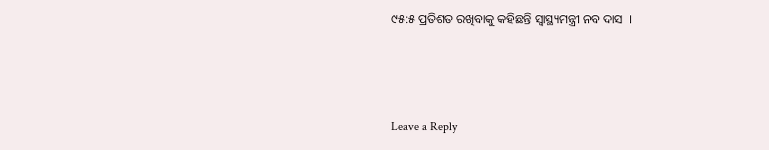୯୫:୫ ପ୍ରତିଶତ ରଖିବାକୁ କହିଛନ୍ତି ସ୍ୱାସ୍ଥ୍ୟମନ୍ତ୍ରୀ ନବ ଦାସ  ।



Leave a Reply